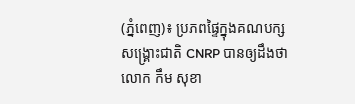(ភ្នំពេញ)៖ ប្រភពផ្ទៃក្នុងគណបក្សសង្គ្រោះជាតិ CNRP បានឲ្យដឹងថា លោក កឹម សុខា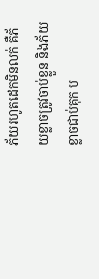ភ័យរហូតដេកមិនលក់ គឺភ័យខ្លាចត្រូវចាប់ខ្លួន និងភ័យខ្លាចជាប់គុក ប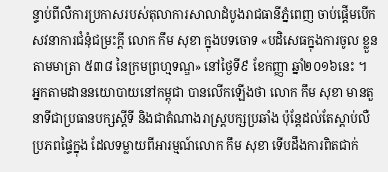ន្ទាប់ពីលឺការប្រកាសរបស់តុលាការសាលាដំបូងរាជធានីភ្នំពេញ ចាប់ផ្តើមបើកសវនាការជំនុំជម្រះក្តី លោក កឹម សុខា ក្នុងបទចោទ «បដិសេធក្នុងការចូល ខ្លួនតាមមាត្រា ៥៣៨ នៃក្រមព្រហ្មទណ្ឌ» នៅថ្ងៃទី៩ ខែកញ្ញា ឆ្នាំ២០១៦នេះ ។
អ្នកតាមដាននយោបាយនៅកម្ពុជា បានលើកឡើងថា លោក កឹម សុខា មានតួនាទីជាប្រធានបក្សស្តីទី និងជាតំណាងរាស្ត្របក្សប្រឆាំង ប៉ុន្តែដល់តែស្តាប់លឺប្រភពផ្ទៃក្នុង ដែលទម្លាយពីអារម្មណ៍លោក កឹម សុខា ទើបដឹងការពិតជាក់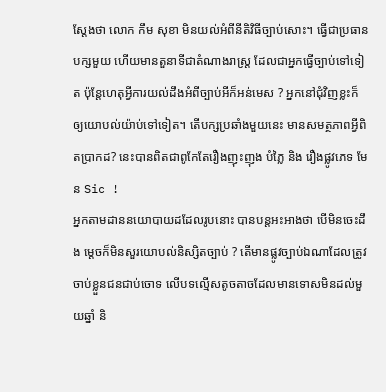ស្តែងថា លោក កឹម សុខា មិនយល់អំពីនីតិវិធីច្បាប់សោះ។ ធ្វើជាប្រធានបក្សមួយ ហើយមានតួនាទីជាតំណាងរាស្ត្រ ដែលជាអ្នកធ្វើច្បាប់ទៅទៀត ប៉ុន្តែហេតុអ្វីការយល់ដឹងអំពីច្បាប់អីក៏អន់មេស ? អ្នកនៅជុំវិញខ្លះក៏ ឲ្យយោបល់យ៉ាប់ទៅទៀត។ តើបក្សប្រឆាំងមួយនេះ មានសមត្ថភាពអ្វីពិតប្រាកដ? នេះបានពិតជាពូកែតែរឿងញុះញុង បំភ្លៃ និង រឿងផ្លូវភេទ មែន Sic !
អ្នកតាមដាននយោបាយដដែលរូបនោះ បានបន្តអះអាងថា បើមិនចេះដឹង ម្តេចក៏មិនសួរយោបល់និស្សិតច្បាប់ ? តើមានផ្លូវច្បាប់ឯណាដែលត្រូវចាប់ខ្លួនជនជាប់ចោទ លើបទល្មើសតូចតាចដែលមានទោសមិនដល់មួយឆ្នាំ និ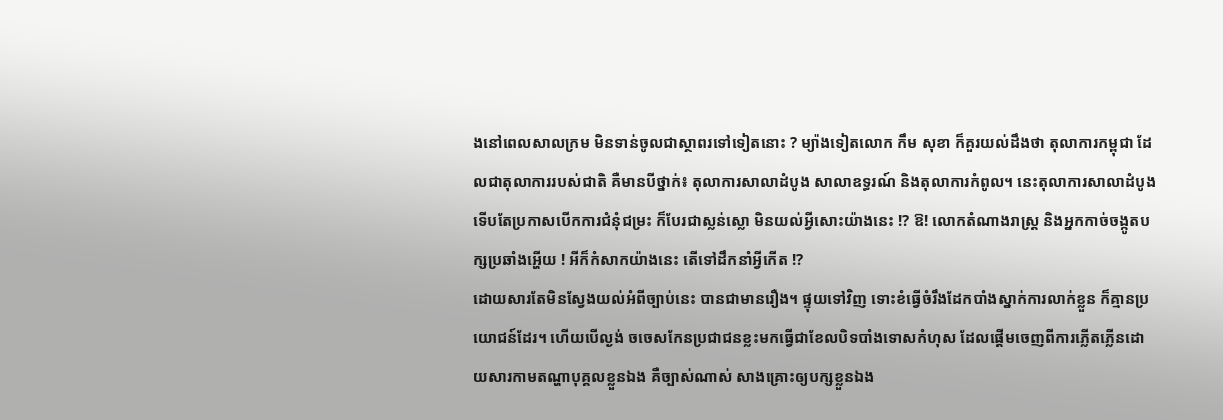ងនៅពេលសាលក្រម មិនទាន់ចូលជាស្ថាពរទៅទៀតនោះ ? ម្យ៉ាងទៀតលោក កឹម សុខា ក៏គួរយល់ដឹងថា តុលាការកម្ពុជា ដែលជាតុលាការរបស់ជាតិ គឺមានបីថ្នាក់៖ តុលាការសាលាដំបូង សាលាឧទ្ធរណ៍ និងតុលាការកំពូល។ នេះតុលាការសាលាដំបូង ទើបតែប្រកាសបើកការជំនុំជម្រះ ក៏បែរជាស្លន់ស្លោ មិនយល់អ្វីសោះយ៉ាងនេះ !? ឱ! លោកតំណាងរាស្ត្រ និងអ្នកកាច់ចង្កូតបក្សប្រឆាំងអ្ហើយ ! អីក៏កំសាកយ៉ាងនេះ តើទៅដឹកនាំអ្វីកើត !?
ដោយសារតែមិនស្វែងយល់អំពីច្បាប់នេះ បានជាមានរឿង។ ផ្ទុយទៅវិញ ទោះខំធ្វើចំរឹងដែកបាំងស្នាក់ការលាក់ខ្លួន ក៏គ្មានប្រយោជន៍ដែរ។ ហើយបើល្ងង់ ចចេសកែនប្រជាជនខ្លះមកធ្វើជាខែលបិទបាំងទោសកំហុស ដែលផ្តើមចេញពីការភ្លើតភ្លើនដោយសារកាមតណ្ហាបុគ្គលខ្លួនឯង គឺច្បាស់ណាស់ សាងគ្រោះឲ្យបក្សខ្លួនឯង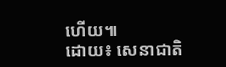ហើយ៕
ដោយ៖ សេនាជាតិ